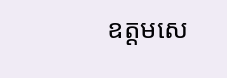ឧត្ដមសេ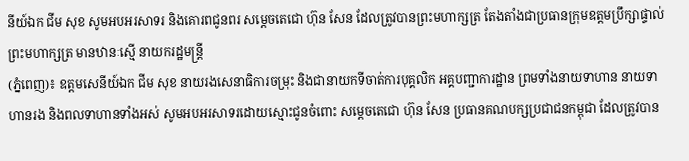នីយ៍ឯក ជីម សុខ សូមអបអរសាទរ និងគោរពជូនពរ សម្តេចតេជោ ហ៊ុន សែន ដែលត្រូវបានព្រះមហាក្សត្រ តែងតាំងជាប្រធានក្រុមឧត្តមប្រឹក្សាផ្ទាល់ព្រះមហាក្សត្រ មានឋានៈស្មើ នាយករដ្ឋមន្ដ្រី
(ភ្នំពេញ)៖ ឧត្ដមសេនីយ៍ឯក ជីម សុខ នាយរងសេនាធិការចម្រុះ និងជានាយកទីចាត់ការបុគ្គលិក អគ្គបញ្ជាការដ្ឋាន ព្រមទាំងនាយទាហាន នាយទាហានរង និងពលទាហានទាំងអស់ សូមអបអរសាទរដោយស្មោះជូនចំពោះ សម្តេចតេជោ ហ៊ុន សែន ប្រធានគណបក្សប្រជាជនកម្ពុជា ដែលត្រូវបាន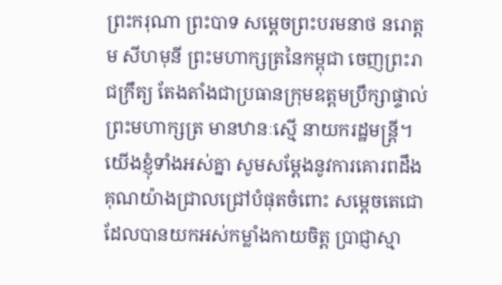ព្រះករុណា ព្រះបាទ សម្តេចព្រះបរមនាថ នរោត្តម សីហមុនី ព្រះមហាក្សត្រនៃកម្ពុជា ចេញព្រះរាជក្រឹត្យ តែងតាំងជាប្រធានក្រុមឧត្តមប្រឹក្សាផ្ទាល់ព្រះមហាក្សត្រ មានឋានៈស្មើ នាយករដ្ឋមន្ដ្រី។
យើងខ្ញុំទាំងអស់គ្នា សូមសម្ដែងនូវការគោរពដឹងគុណយ៉ាងជ្រាលជ្រៅបំផុតចំពោះ សម្តេចតេជោ ដែលបានយកអស់កម្លាំងកាយចិត្ត ប្រាជ្ញាស្មា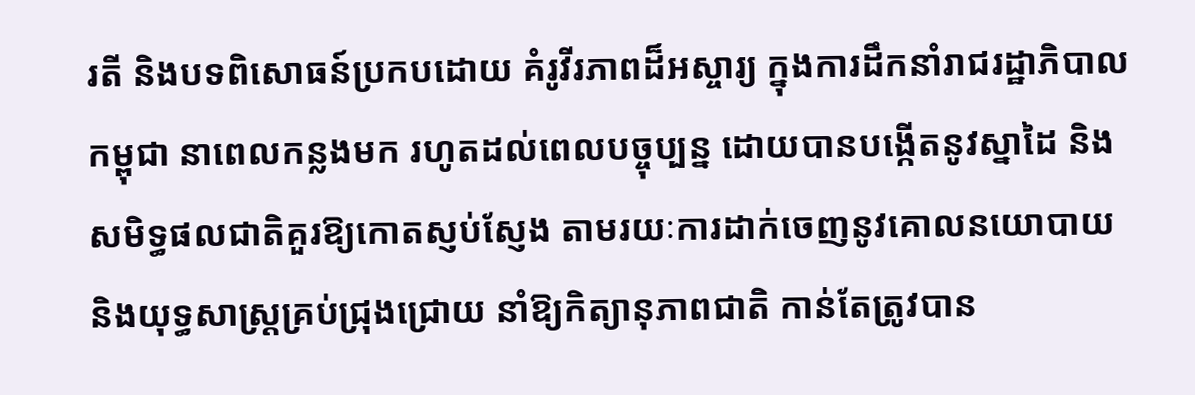រតី និងបទពិសោធន៍ប្រកបដោយ គំរូវីរភាពដ៏អស្ចារ្យ ក្នុងការដឹកនាំរាជរដ្ឋាភិបាលកម្ពុជា នាពេលកន្លងមក រហូតដល់ពេលបច្ចុប្បន្ន ដោយបានបង្កើតនូវស្នាដៃ និងសមិទ្ធផលជាតិគួរឱ្យកោតស្ញប់ស្ញែង តាមរយៈការដាក់ចេញនូវគោលនយោបាយ និងយុទ្ធសាស្ត្រគ្រប់ជ្រុងជ្រោយ នាំឱ្យកិត្យានុភាពជាតិ កាន់តែត្រូវបាន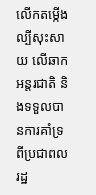លើកតម្កើងល្បីសុះសាយ លើឆាកអន្តរជាតិ និងទទួលបានការគាំទ្រពីប្រជាពលរដ្ឋ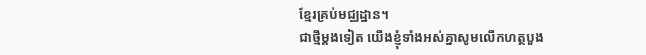ខ្មែរគ្រប់មជ្ឈដ្ឋាន។
ជាថ្មីម្តងទៀត យើងខ្ញុំទាំងអស់គ្នាសូមលើកហត្ថបួង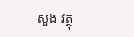សួង វត្ថុ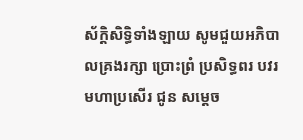ស័ក្ដិសិទ្ធិទាំងឡាយ សូមជួយអភិបាលគ្រងរក្សា ប្រោះព្រំ ប្រសិទ្ធពរ បវរមហាប្រសើរ ជូន សម្តេច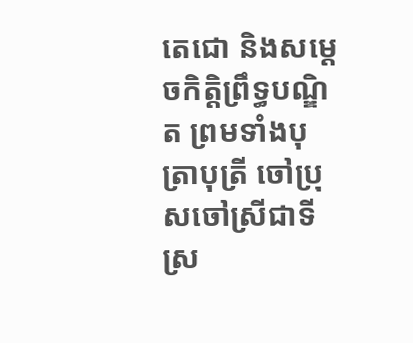តេជោ និងសម្តេចកិត្តិព្រឹទ្ធបណ្ឌិត ព្រមទាំងបុត្រាបុត្រី ចៅប្រុសចៅស្រីជាទីស្រ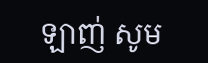ឡាញ់ សូម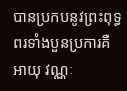បានប្រកបនូវព្រះពុទ្ធពរទាំងបួនប្រការគឺ អាយុ វណ្ណៈ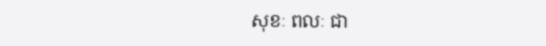សុខៈ ពលៈ ជា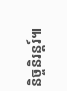និច្ចនិរន្តរ៍៕